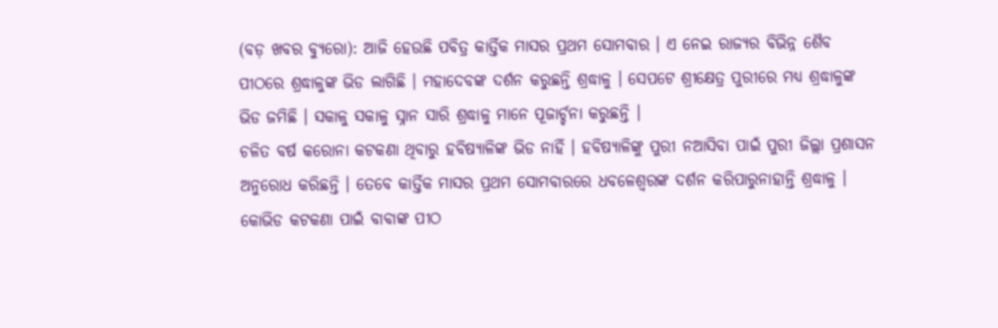(ବଡ଼ ଖବର ବ୍ୟୁରୋ): ଆଜି ହେଉଛି ପବିତ୍ର କାର୍ତ୍ତିକ ମାସର ପ୍ରଥମ ସୋମବାର । ଏ ନେଇ ରାଜ୍ୟର ବିଭିନ୍ନ ଶୈବ ପୀଠରେ ଶ୍ରଦ୍ଧାଳୁଙ୍କ ଭିଡ ଲାଗିଛି । ମହାଦେବଙ୍କ ଦର୍ଶନ କରୁଛନ୍ତି ଶ୍ରଦ୍ଧାଳୁ । ସେପଟେ ଶ୍ରୀକ୍ଷେତ୍ର ପୁରୀରେ ମଧ୍ୟ ଶ୍ରଦ୍ଧାଳୁଙ୍କ ଭିଡ ଜମିଛି । ସକାଳୁ ସକାଳୁ ସ୍ନାନ ସାରି ଶ୍ରଦ୍ଧାଳୁ ମାନେ ପୂଜାର୍ଚ୍ଚନା କରୁଛନ୍ତି ।
ଚଳିତ ବର୍ଷ କରୋନା କଟକଣା ଥିବାରୁ ହବିଷ୍ୟାଳିଙ୍କ ଭିଡ ନାହିଁ । ହବିଷ୍ୟାଳିଙ୍କୁ ପୁରୀ ନଆସିବା ପାଇଁ ପୁରୀ ଜିଲ୍ଲା ପ୍ରଶାସନ ଅନୁରୋଧ କରିଛନ୍ତି । ତେବେ କାର୍ତ୍ତିକ ମାସର ପ୍ରଥମ ସୋମବାରରେ ଧବଳେଶ୍ୱରଙ୍କ ଦର୍ଶନ କରିପାରୁନାହାନ୍ତି ଶ୍ରଦ୍ଧାଳୁ । କୋଭିଡ କଟକଣା ପାଇଁ ବାବାଙ୍କ ପୀଠ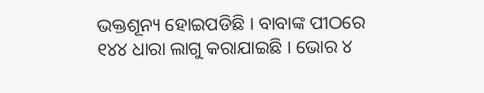ଭକ୍ତଶୂନ୍ୟ ହୋଇପଡିଛି । ବାବାଙ୍କ ପୀଠରେ ୧୪୪ ଧାରା ଲାଗୁ କରାଯାଇଛି । ଭୋର ୪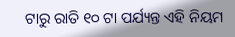ଟାରୁ ରାତି ୧୦ ଟା ପର୍ଯ୍ୟନ୍ତ ଏହି ନିୟମ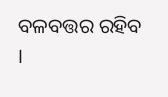ବଳବତ୍ତର ରହିବ ।